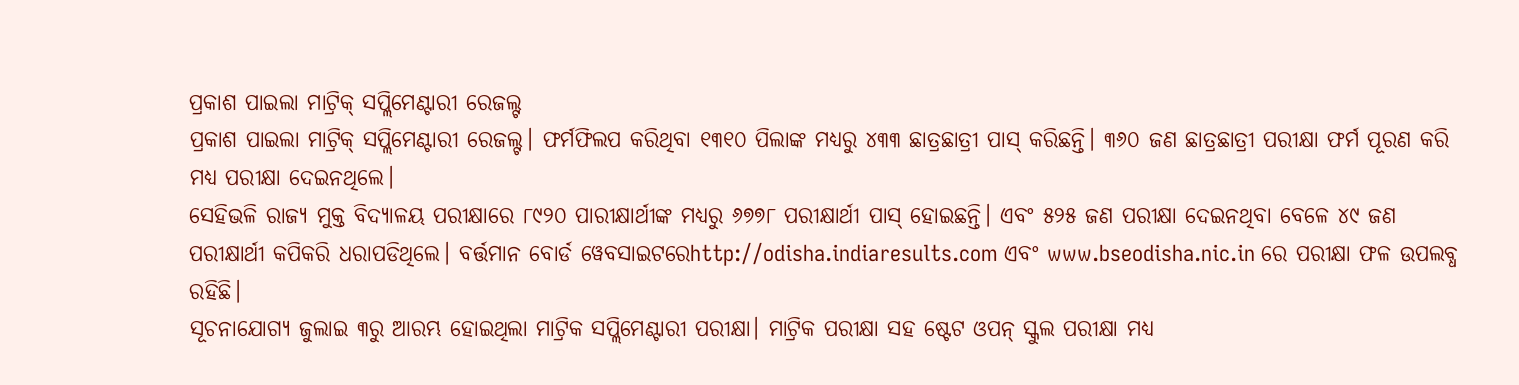ପ୍ରକାଶ ପାଇଲା ମାଟ୍ରିକ୍ ସପ୍ଲିମେଣ୍ଟାରୀ ରେଜଲ୍ଟ
ପ୍ରକାଶ ପାଇଲା ମାଟ୍ରିକ୍ ସପ୍ଲିମେଣ୍ଟାରୀ ରେଜଲ୍ଟ। ଫର୍ମଫିଲପ କରିଥିବା ୧୩୧୦ ପିଲାଙ୍କ ମଧ୍ୟରୁ ୪୩୩ ଛାତ୍ରଛାତ୍ରୀ ପାସ୍ କରିଛନ୍ତି। ୩୬୦ ଜଣ ଛାତ୍ରଛାତ୍ରୀ ପରୀକ୍ଷା ଫର୍ମ ପୂରଣ କରି ମଧ୍ୟ ପରୀକ୍ଷା ଦେଇନଥିଲେ।
ସେହିଭଳି ରାଜ୍ୟ ମୁକ୍ତ ବିଦ୍ୟାଳୟ ପରୀକ୍ଷାରେ ୮୯୨୦ ପାରୀକ୍ଷାର୍ଥୀଙ୍କ ମଧ୍ୟରୁ ୬୭୭୮ ପରୀକ୍ଷାର୍ଥୀ ପାସ୍ ହୋଇଛନ୍ତି। ଏବଂ ୫୨୫ ଜଣ ପରୀକ୍ଷା ଦେଇନଥିବା ବେଳେ ୪୯ ଜଣ ପରୀକ୍ଷାର୍ଥୀ କପିକରି ଧରାପଡିଥିଲେ। ବର୍ତ୍ତମାନ ବୋର୍ଡ ୱେବସାଇଟରେhttp://odisha.indiaresults.com ଏବଂ www.bseodisha.nic.in ରେ ପରୀକ୍ଷା ଫଳ ଉପଲବ୍ଧ ରହିଛି।
ସୂଚନାଯୋଗ୍ୟ ଜୁଲାଇ ୩ରୁ ଆରମ୍ଭ ହୋଇଥିଲା ମାଟ୍ରିକ ସପ୍ଲିମେଣ୍ଟାରୀ ପରୀକ୍ଷା। ମାଟ୍ରିକ ପରୀକ୍ଷା ସହ ଷ୍ଟେଟ ଓପନ୍ ସ୍କୁଲ ପରୀକ୍ଷା ମଧ୍ୟ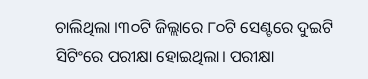ଚାଲିଥିଲା ।୩୦ଟି ଜିଲ୍ଲାରେ ୮୦ଟି ସେଣ୍ଟରେ ଦୁଇଟି ସିଟିଂରେ ପରୀକ୍ଷା ହୋଇଥିଲା। ପରୀକ୍ଷା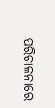ପରିଚାଳନାରେ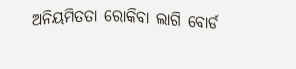ଅନିୟମିତତା ରୋକିବା ଲାଗି ବୋର୍ଡ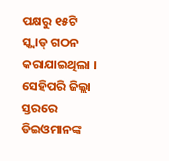ପକ୍ଷରୁ ୧୫ଟି ସ୍କ୍ୱାଡ୍ ଗଠନ କରାଯାଇଥିଲା । ସେହିପରି ଜିଲ୍ଲା ସ୍ତରରେ ଡିଇଓମାନଙ୍କ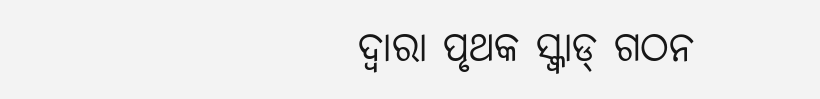ଦ୍ୱାରା ପୃଥକ ସ୍କ୍ୱାଡ୍ ଗଠନ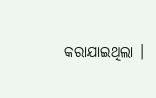କରାଯାଇଥିଲା ।